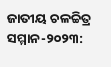ଜାତୀୟ ଚଳଚ୍ଚିତ୍ର ସମ୍ମାନ-୨୦୨୩: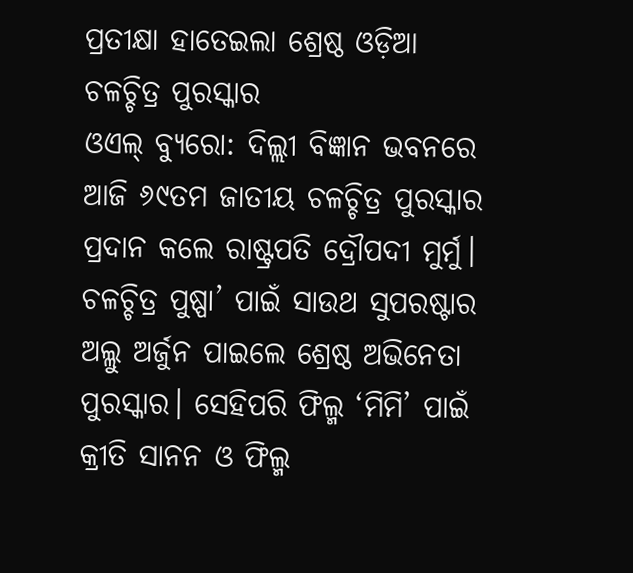ପ୍ରତୀକ୍ଷା ହାତେଇଲା ଶ୍ରେଷ୍ଠ ଓଡ଼ିଆ ଚଳଚ୍ଚିତ୍ର ପୁରସ୍କାର
ଓଏଲ୍ ବ୍ୟୁରୋ: ଦିଲ୍ଲୀ ବିଜ୍ଞାନ ଭବନରେ ଆଜି ୬୯ତମ ଜାତୀୟ ଚଳଚ୍ଚିତ୍ର ପୁରସ୍କାର ପ୍ରଦାନ କଲେ ରାଷ୍ଟ୍ରପତି ଦ୍ରୌପଦୀ ମୁର୍ମୁ। ଚଳଚ୍ଚିତ୍ର ପୁଷ୍ପା’ ପାଇଁ ସାଉଥ ସୁପରଷ୍ଟାର ଅଲ୍ଲୁ ଅର୍ଜୁନ ପାଇଲେ ଶ୍ରେଷ୍ଠ ଅଭିନେତା ପୁରସ୍କାର। ସେହିପରି ଫିଲ୍ମ ‘ମିମି’ ପାଇଁ କ୍ରୀତି ସାନନ ଓ ଫିଲ୍ମ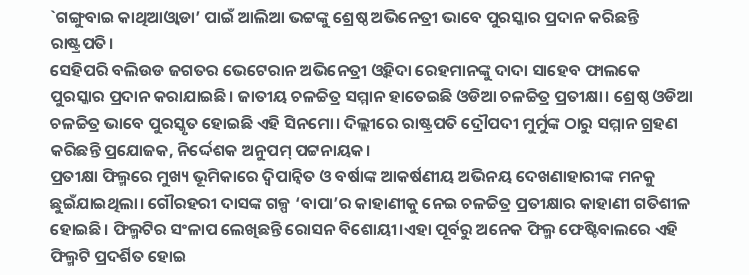`ଗଙ୍ଗୁବାଇ କାଥିଆଓ୍ୱାଡା’ ପାଇଁ ଆଲିଆ ଭଟ୍ଟଙ୍କୁ ଶ୍ରେଷ୍ଠ ଅଭିନେତ୍ରୀ ଭାବେ ପୁରସ୍କାର ପ୍ରଦାନ କରିଛନ୍ତି ରାଷ୍ଟ୍ରପତି।
ସେହିପରି ବଲିଉଡ ଜଗତର ଭେଟେରାନ ଅଭିନେତ୍ରୀ ଓ୍ୱହିଦା ରେହମାନଙ୍କୁ ଦାଦା ସାହେବ ଫାଲକେ ପୁରସ୍କାର ପ୍ରଦାନ କରାଯାଇଛି। ଜାତୀୟ ଚଳଚ୍ଚିତ୍ର ସମ୍ମାନ ହାତେଇଛି ଓଡିଆ ଚଳଚ୍ଚିତ୍ର ପ୍ରତୀକ୍ଷା। ଶ୍ରେଷ୍ଠ ଓଡିଆ ଚଳଚ୍ଚିତ୍ର ଭାବେ ପୁରସ୍କୃତ ହୋଇଛି ଏହି ସିନମୋ। ଦିଲ୍ଲୀରେ ରାଷ୍ଟ୍ରପତି ଦ୍ରୌପଦୀ ମୁର୍ମୁଙ୍କ ଠାରୁ ସମ୍ମାନ ଗ୍ରହଣ କରିଛନ୍ତି ପ୍ରଯୋଜକ, ନିର୍ଦ୍ଦେଶକ ଅନୁପମ୍ ପଟ୍ଟନାୟକ।
ପ୍ରତୀକ୍ଷା ଫିଲ୍ମରେ ମୁଖ୍ୟ ଭୂମିକାରେ ଦ୍ୱିପାନ୍ୱିତ ଓ ବର୍ଷାଙ୍କ ଆକର୍ଷଣୀୟ ଅଭିନୟ ଦେଖଣାହାରୀଙ୍କ ମନକୁ ଛୁଇଁଯାଇଥିଲା। ଗୌରହରୀ ଦାସଙ୍କ ଗଳ୍ପ ‘ବାପା’ର କାହାଣୀକୁ ନେଇ ଚଳଚ୍ଚିତ୍ର ପ୍ରତୀକ୍ଷାର କାହାଣୀ ଗତିଶୀଳ ହୋଇଛି। ଫିଲ୍ମଟିର ସଂଳାପ ଲେଖିଛନ୍ତି ରୋସନ ବିଶୋୟୀ।ଏହା ପୂର୍ବରୁ ଅନେକ ଫିଲ୍ମ ଫେଷ୍ଟିବାଲରେ ଏହି ଫିଲ୍ମଟି ପ୍ରଦର୍ଶିତ ହୋଇ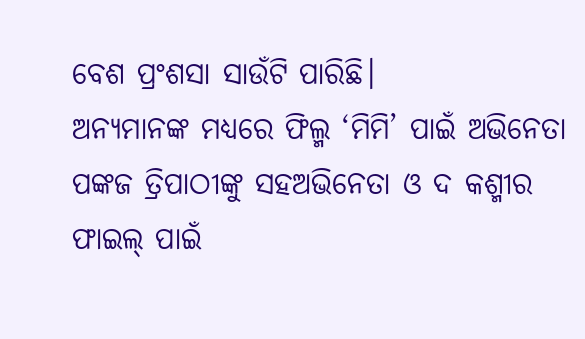ବେଶ ପ୍ରଂଶସା ସାଉଁଟି ପାରିଛି।
ଅନ୍ୟମାନଙ୍କ ମଧ୍ୟରେ ଫିଲ୍ମ ‘ମିମି’ ପାଇଁ ଅଭିନେତା ପଙ୍କଜ ତ୍ରିପାଠୀଙ୍କୁ ସହଅଭିନେତା ଓ ଦ କଶ୍ମୀର ଫାଇଲ୍ ପାଇଁ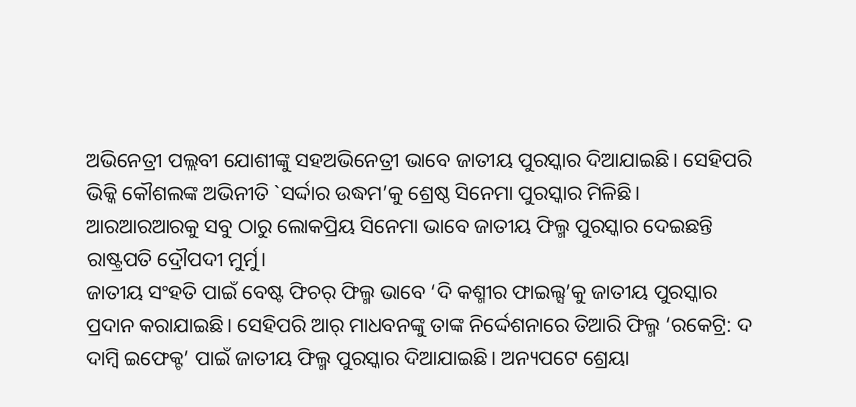ଅଭିନେତ୍ରୀ ପଲ୍ଲବୀ ଯୋଶୀଙ୍କୁ ସହଅଭିନେତ୍ରୀ ଭାବେ ଜାତୀୟ ପୁରସ୍କାର ଦିଆଯାଇଛି। ସେହିପରି ଭିକ୍କି କୌଶଲଙ୍କ ଅଭିନୀତି `ସର୍ଦ୍ଦାର ଉଦ୍ଧମ’କୁ ଶ୍ରେଷ୍ଠ ସିନେମା ପୁରସ୍କାର ମିଳିଛି। ଆରଆରଆରକୁ ସବୁ ଠାରୁ ଲୋକପ୍ରିୟ ସିନେମା ଭାବେ ଜାତୀୟ ଫିଲ୍ମ ପୁରସ୍କାର ଦେଇଛନ୍ତି ରାଷ୍ଟ୍ରପତି ଦ୍ରୌପଦୀ ମୁର୍ମୁ।
ଜାତୀୟ ସଂହତି ପାଇଁ ବେଷ୍ଟ ଫିଚର୍ ଫିଲ୍ମ ଭାବେ ‘ଦି କଶ୍ମୀର ଫାଇଲ୍ସ’କୁ ଜାତୀୟ ପୁରସ୍କାର ପ୍ରଦାନ କରାଯାଇଛି। ସେହିପରି ଆର୍ ମାଧବନଙ୍କୁ ତାଙ୍କ ନିର୍ଦ୍ଦେଶନାରେ ତିଆରି ଫିଲ୍ମ ‘ରକେଟ୍ରି: ଦ ଦାମ୍ବି ଇଫେକ୍ଟ’ ପାଇଁ ଜାତୀୟ ଫିଲ୍ମ ପୁରସ୍କାର ଦିଆଯାଇଛି। ଅନ୍ୟପଟେ ଶ୍ରେୟା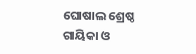ଘୋଷାଲ ଶ୍ରେଷ୍ଠ ଗାୟିକା ଓ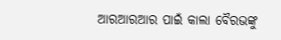ଆରଆରଆର ପାଇଁ କାଲା ବୈରଭଙ୍କୁ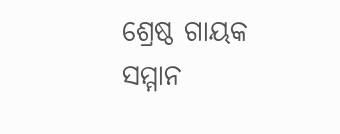ଶ୍ରେଷ୍ଠ ଗାୟକ ସମ୍ମାନ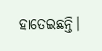ହାତେଇଛନ୍ତି।